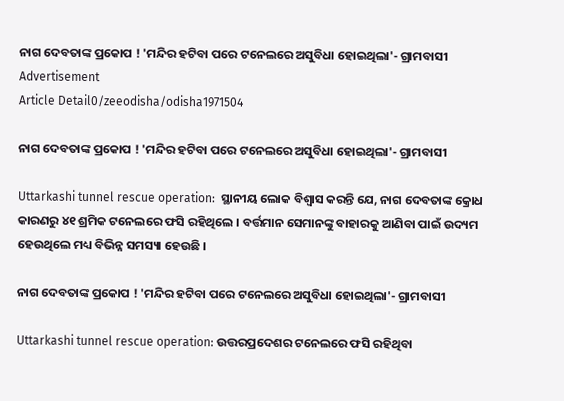ନାଗ ଦେବତାଙ୍କ ପ୍ରକୋପ ! 'ମନ୍ଦିର ହଟିବା ପରେ ଟନେଲରେ ଅସୁବିଧା ହୋଇଥିଲା'- ଗ୍ରାମବାସୀ
Advertisement
Article Detail0/zeeodisha/odisha1971504

ନାଗ ଦେବତାଙ୍କ ପ୍ରକୋପ ! 'ମନ୍ଦିର ହଟିବା ପରେ ଟନେଲରେ ଅସୁବିଧା ହୋଇଥିଲା'- ଗ୍ରାମବାସୀ

Uttarkashi tunnel rescue operation:  ସ୍ଥାନୀୟ ଲୋକ ବିଶ୍ୱାସ କରନ୍ତି ଯେ, ନାଗ ଦେବତାଙ୍କ କ୍ରୋଧ କାରଣରୁ ୪୧ ଶ୍ରମିକ ଟନେଲରେ ଫସି ରହିଥିଲେ । ବର୍ତ୍ତମାନ ସେମାନଙ୍କୁ ବାହାରକୁ ଆଣିବା ପାଇଁ ଉଦ୍ୟମ ହେଉଥିଲେ ମଧ୍ୟ ବିଭିନ୍ନ ସମସ୍ୟା ହେଉଛି ।

ନାଗ ଦେବତାଙ୍କ ପ୍ରକୋପ ! 'ମନ୍ଦିର ହଟିବା ପରେ ଟନେଲରେ ଅସୁବିଧା ହୋଇଥିଲା'- ଗ୍ରାମବାସୀ

Uttarkashi tunnel rescue operation: ଉତ୍ତରପ୍ରଦେଶର ଟନେଲରେ ଫସି ରହିଥିବା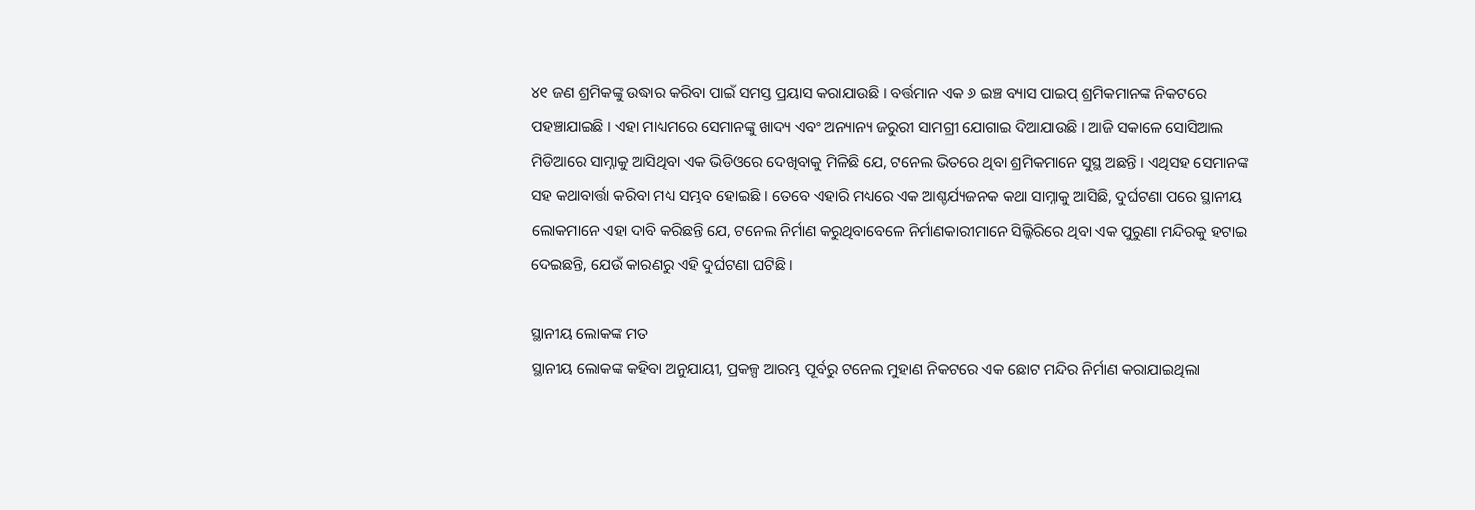୪୧ ଜଣ ଶ୍ରମିକଙ୍କୁ ଉଦ୍ଧାର କରିବା ପାଇଁ ସମସ୍ତ ପ୍ରୟାସ କରାଯାଉଛି । ବର୍ତ୍ତମାନ ଏକ ୬ ଇଞ୍ଚ ବ୍ୟାସ ପାଇପ୍ ଶ୍ରମିକମାନଙ୍କ ନିକଟରେ ପହଞ୍ଚାଯାଇଛି । ଏହା ମାଧ୍ୟମରେ ସେମାନଙ୍କୁ ଖାଦ୍ୟ ଏବଂ ଅନ୍ୟାନ୍ୟ ଜରୁରୀ ସାମଗ୍ରୀ ଯୋଗାଇ ଦିଆଯାଉଛି । ଆଜି ସକାଳେ ସୋସିଆଲ ମିଡିଆରେ ସାମ୍ନାକୁ ଆସିଥିବା ଏକ ଭିଡିଓରେ ଦେଖିବାକୁ ମିଳିଛି ଯେ, ଟନେଲ ଭିତରେ ଥିବା ଶ୍ରମିକମାନେ ସୁସ୍ଥ ଅଛନ୍ତି । ଏଥିସହ ସେମାନଙ୍କ ସହ କଥାବାର୍ତ୍ତା କରିବା ମଧ୍ୟ ସମ୍ଭବ ହୋଇଛି । ତେବେ ଏହାରି ମଧ୍ୟରେ ଏକ ଆଶ୍ଚର୍ଯ୍ୟଜନକ କଥା ସାମ୍ନାକୁ ଆସିଛି, ଦୁର୍ଘଟଣା ପରେ ସ୍ଥାନୀୟ ଲୋକମାନେ ଏହା ଦାବି କରିଛନ୍ତି ଯେ, ଟନେଲ ନିର୍ମାଣ କରୁଥିବାବେଳେ ନିର୍ମାଣକାରୀମାନେ ସିଲ୍କିରିରେ ଥିବା ଏକ ପୁରୁଣା ମନ୍ଦିରକୁ ହଟାଇ ଦେଇଛନ୍ତି, ଯେଉଁ କାରଣରୁ ଏହି ଦୁର୍ଘଟଣା ଘଟିଛି।

ସ୍ଥାନୀୟ ଲୋକଙ୍କ ମତ
ସ୍ଥାନୀୟ ଲୋକଙ୍କ କହିବା ଅନୁଯାୟୀ, ପ୍ରକଳ୍ପ ଆରମ୍ଭ ପୂର୍ବରୁ ଟନେଲ ମୁହାଣ ନିକଟରେ ଏକ ଛୋଟ ମନ୍ଦିର ନିର୍ମାଣ କରାଯାଇଥିଲା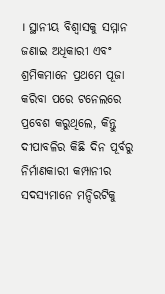। ସ୍ଥାନୀୟ ବିଶ୍ୱାସକୁ ସମ୍ମାନ ଜଣାଇ ଅଧିକାରୀ ଏବଂ ଶ୍ରମିକମାନେ ପ୍ରଥମେ ପୂଜା କରିବା ପରେ ଟନେଲରେ ପ୍ରବେଶ କରୁଥିଲେ, କିନ୍ତୁ ଦୀପାବଳିର କିଛି ଦିନ ପୂର୍ବରୁ ନିର୍ମାଣକାରୀ କମ୍ପାନୀର ସଦସ୍ୟମାନେ ମନ୍ଦିରଟିକୁ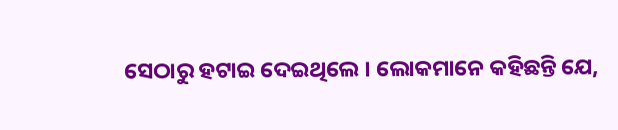ସେଠାରୁ ହଟାଇ ଦେଇଥିଲେ । ଲୋକମାନେ କହିଛନ୍ତି ଯେ,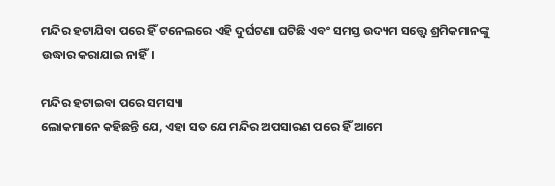ମନ୍ଦିର ହଟାଯିବା ପରେ ହିଁ ଟନେଲରେ ଏହି ଦୁର୍ଘଟଣା ଘଟିଛି ଏବଂ ସମସ୍ତ ଉଦ୍ୟମ ସତ୍ତ୍ୱେ ଶ୍ରମିକମାନଙ୍କୁ ଉଦ୍ଧାର କରାଯାଇ ନାହିଁ।

ମନ୍ଦିର ହଟାଇବା ପରେ ସମସ୍ୟା
ଲୋକମାନେ କହିଛନ୍ତି ଯେ, ଏହା ସତ ଯେ ମନ୍ଦିର ଅପସାରଣ ପରେ ହିଁ ଆମେ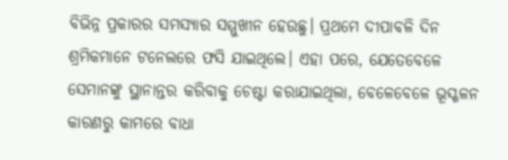ବିଭିନ୍ନ ପ୍ରକାରର ସମସ୍ୟାର ସମ୍ମୁଖୀନ ହେଉଛୁ। ପ୍ରଥମେ ଦୀପାବଳି ଦିନ ଶ୍ରମିକମାନେ ଟନେଲରେ ଫସି ଯାଇଥିଲେ। ଏହା ପରେ, ଯେତେବେଳେ ସେମାନଙ୍କୁ ସ୍ଥାନାନ୍ତର କରିବାକୁ ଚେଷ୍ଟା କରାଯାଇଥିଲା, ବେଳେବେଳେ ଭୂସ୍ଖଳନ କାରଣରୁ କାମରେ ବାଧା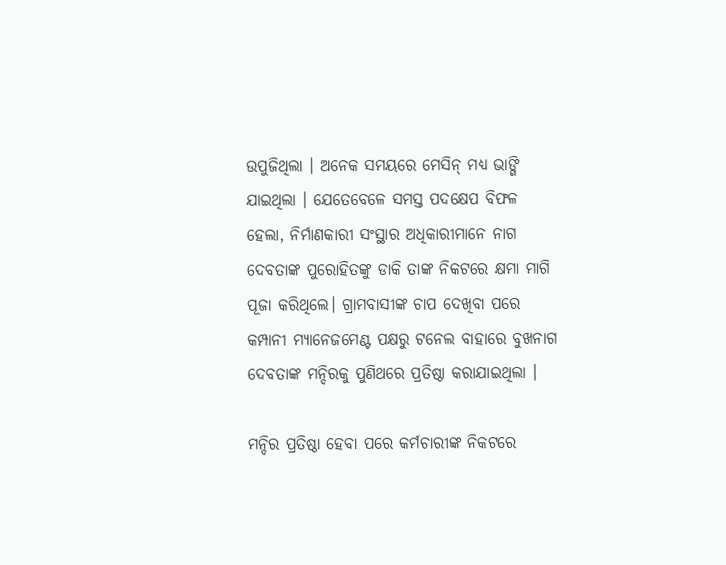ଉପୁଜିଥିଲା । ଅନେକ ସମୟରେ ମେସିନ୍ ମଧ୍ୟ ଭାଙ୍ଗି ଯାଇଥିଲା । ଯେତେବେଳେ ସମସ୍ତ ପଦକ୍ଷେପ ବିଫଳ ହେଲା, ନିର୍ମାଣକାରୀ ସଂସ୍ଥାର ଅଧିକାରୀମାନେ ନାଗ ଦେବତାଙ୍କ ପୁରୋହିତଙ୍କୁ ଡାକି ତାଙ୍କ ନିକଟରେ କ୍ଷମା ମାଗି ପୂଜା କରିଥିଲେ। ଗ୍ରାମବାସୀଙ୍କ ଚାପ ଦେଖିବା ପରେ କମ୍ପାନୀ ମ୍ୟାନେଜମେଣ୍ଟ ପକ୍ଷରୁ ଟନେଲ ବାହାରେ ବୁଖନାଗ ଦେବତାଙ୍କ ମନ୍ଦିରକୁ ପୁଣିଥରେ ପ୍ରତିଷ୍ଠା କରାଯାଇଥିଲା ।

ମନ୍ଦିର ପ୍ରତିଷ୍ଠା ହେବା ପରେ କର୍ମଚାରୀଙ୍କ ନିକଟରେ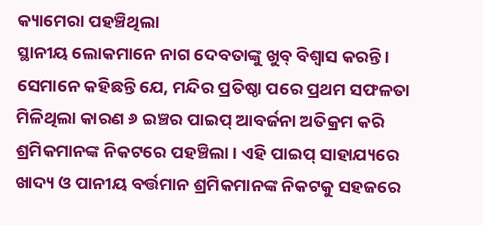କ୍ୟାମେରା ପହଞ୍ଚିଥିଲା
ସ୍ଥାନୀୟ ଲୋକମାନେ ନାଗ ଦେବତାଙ୍କୁ ଖୁବ୍ ବିଶ୍ୱାସ କରନ୍ତି । ସେମାନେ କହିଛନ୍ତି ଯେ, ମନ୍ଦିର ପ୍ରତିଷ୍ଠା ପରେ ପ୍ରଥମ ସଫଳତା ମିଳିଥିଲା କାରଣ ୬ ଇଞ୍ଚର ପାଇପ୍ ଆବର୍ଜନା ଅତିକ୍ରମ କରି ଶ୍ରମିକମାନଙ୍କ ନିକଟରେ ପହଞ୍ଚିଲା । ଏହି ପାଇପ୍ ସାହାଯ୍ୟରେ ଖାଦ୍ୟ ଓ ପାନୀୟ ବର୍ତ୍ତମାନ ଶ୍ରମିକମାନଙ୍କ ନିକଟକୁ ସହଜରେ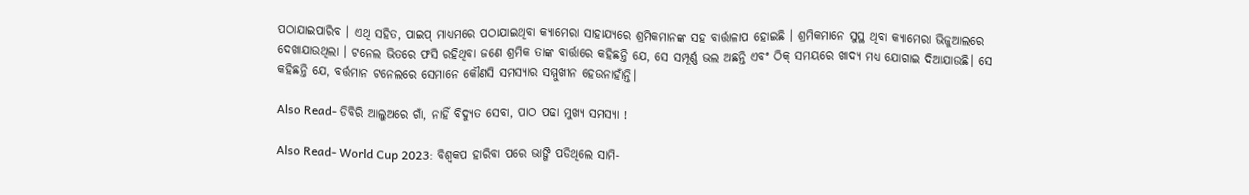ପଠାଯାଇପାରିବ । ଏଥି ସହିତ, ପାଇପ୍ ମାଧ୍ୟମରେ ପଠାଯାଇଥିବା କ୍ୟାମେରା ସାହାଯ୍ୟରେ ଶ୍ରମିକମାନଙ୍କ ସହ ବାର୍ତ୍ତାଳାପ ହୋଇଛି । ଶ୍ରମିକମାନେ ସୁସ୍ଥ ଥିବା କ୍ୟାମେରା ଭିଜୁଆଲରେ ଦେଖାଯାଉଥିଲା । ଟନେଲ ଭିତରେ ଫସି ରହିଥିବା ଜଣେ ଶ୍ରମିକ ତାଙ୍କ ବାର୍ତ୍ତାରେ କହିଛନ୍ତି ଯେ, ସେ ସମ୍ପୂର୍ଣ୍ଣ ଭଲ ଅଛନ୍ତି ଏବଂ ଠିକ୍ ସମୟରେ ଖାଦ୍ୟ ମଧ୍ୟ ଯୋଗାଇ ଦିଆଯାଉଛି। ସେ କହିଛନ୍ତି ଯେ, ବର୍ତ୍ତମାନ ଟନେଲରେ ସେମାନେ କୌଣସି ସମସ୍ୟାର ସମ୍ମୁଖୀନ ହେଉନାହାଁନ୍ତି।

Also Read- ଡିବିରି ଆଲୁଅରେ ଗାଁ, ନାହିଁ ବିଦ୍ୟୁତ ସେବା, ପାଠ ପଢା ମୁଖ୍ୟ ସମସ୍ୟା !

Also Read- World Cup 2023: ବିଶ୍ୱକପ ହାରିବା ପରେ ଭାଙ୍ଗି ପଡିଥିଲେ ସାମି-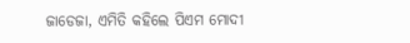ଜାଡେଜା, ଏମିତି କହିଲେ ପିଏମ ମୋଦୀ